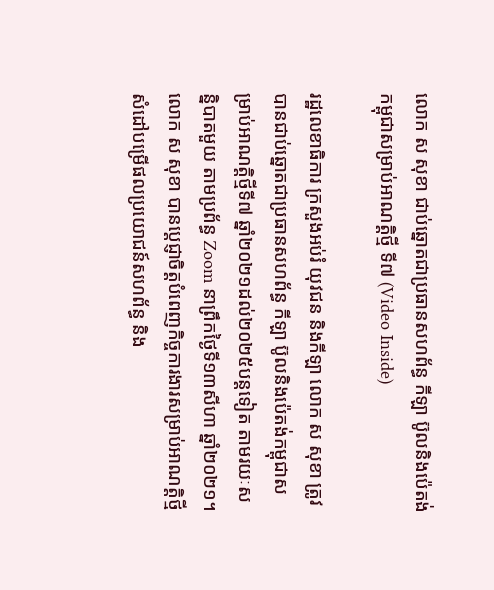លោក ស សុខា ជាប់ឆ្នោតជាប្រធានសហព័ន្ធ កីឡា ប៊ូលនិងប៉េតង់កម្ពុជាសម្រាប់អាណត្តិថ្មី ទី៧ (Video Inside)

រដ្ឋលេខាធិការ ក្រសួងអប់រំ យុវជន និងកីឡា លោក ស សុខា ត្រូវបានជាប់ឆ្នោតជាប្រធានសហព័ន្ធ កីឡា ប៊ូលនិងប៉េតង់កម្ពុជាសម្រាប់អាណត្តិថ្មីទី៧ ឆ្នាំ២០២១ដល់២០២៥បន្តទៀត តាមរយៈសន្និបាតមួយ តាមប្រព័ន្ធ Zoom នាព្រឹកថ្ងៃទី១៣សីហា ឆ្នាំ២០២១។ លោក ស សុខា បានប្តេជ្ញាចិត្តបំពេញកិច្ចការងារសម្រាប់អាណត្តិថ្មី សំដៅបម្រើផលប្រយោជន៍សហព័ន្ធ និង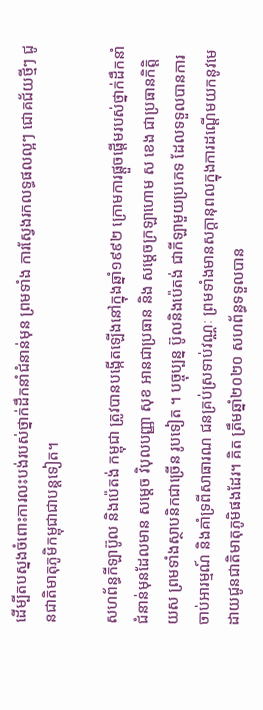ដើម្បីតបស្នងចំពោះការលះបង់របស់ថ្នាក់ដឹកនាំជំនាន់មុន ព្រមទាំង ការស្វែងរកលទ្ធផលល្អៗ ជោគជ័យថ្មីៗ ជូនជាតិមាតុភូមិកម្ពុជាជាបន្តទៀត។

សហព័ន្ធកីឡាប៊ូល និងប៉េតង់ កម្ពុជា ត្រូវបានបង្កើតឡើងនៅក្នុងឆ្នាំ១៩៩២ ក្រោមការផ្តួចផ្តើមរបស់ថ្នាក់ដឹកនាំជំនាន់មុនដែលមាន សម្តេច វិបុលបញ្ញា សុខ អានជាប្រធាន និង សម្តេចក្រឡាហោម ស ខេង ជាប្រធានកិត្តិយស ព្រមទាំងស្ថាបនិកជាច្រើន រូបទៀត ។ បច្ចុប្បន្ន ប៊ូលនិងប៉េតង់ ជាកីឡាមួយប្រភេទ ដែលទទួលបានការចាប់អារម្មណ៍ និងគាំទ្រពីសាធារណ ជនគ្រប់ស្រទាប់វណ្ណៈ ព្រមទាំងមានសក្តានុពលក្នុងការដណ្តើមយកនូវមេដាយជូនជាតិមាតុភូមិផងដែរ។ គិត ត្រឹមឆ្នាំ២០២០ សហព័ន្ធទទួលបាន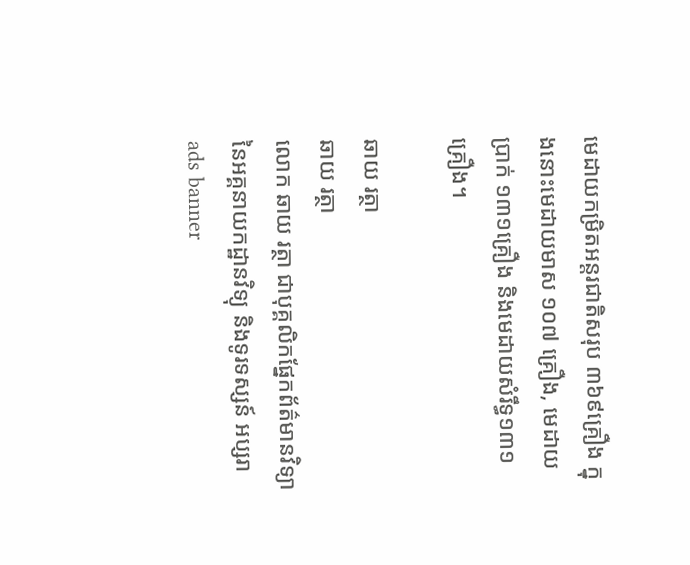មេដាយកម្រិតអន្តរជាតិសរុប ៣៦៩គ្រឿង ក្នុងនោះមេដាយមាស ១០៧ គ្រឿង, មេដាយប្រាក់ ១៣១គ្រឿង និងមេដាយសំរឹទ្ធ១៣១គ្រឿង។

ឆាយ រត្ថា
ឆាយ រត្ថា
លោក ឆាយ រត្ថា ជាបុគ្គលិកផ្នែកព័ត៌មានវិទ្យា នៃអគ្គនាយកដ្ឋានវិទ្យុ និងទូរទស្សន៍ អប្សរា
ads banner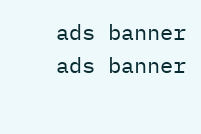ads banner
ads banner